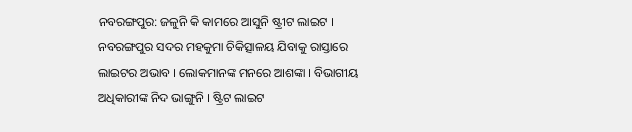ନବରଙ୍ଗପୁର: ଜଳୁନି କି କାମରେ ଆସୁନି ଷ୍ଟ୍ରୀଟ ଲାଇଟ । ନବରଙ୍ଗପୁର ସଦର ମହକୁମା ଚିକିତ୍ସାଳୟ ଯିବାକୁ ରାସ୍ତାରେ ଲାଇଟର ଅଭାବ । ଲୋକମାନଙ୍କ ମନରେ ଆଶଙ୍କା । ବିଭାଗୀୟ ଅଧିକାରୀଙ୍କ ନିଦ ଭାଙ୍ଗୁନି । ଷ୍ଟ୍ରିଟ ଲାଇଟ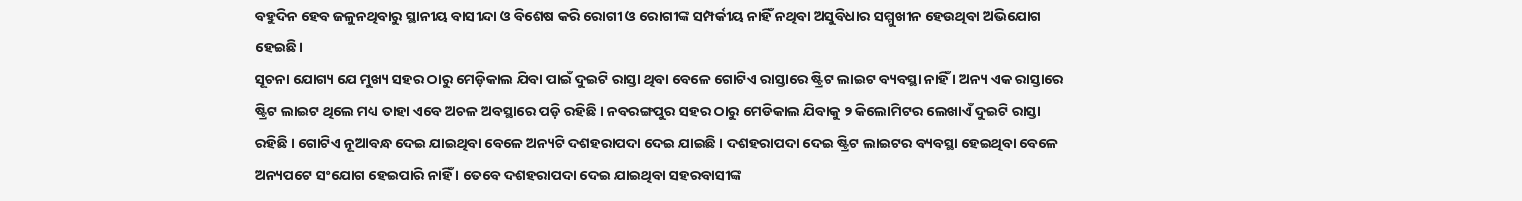ବହୁଦିନ ହେବ ଜଳୁନଥିବାରୁ ସ୍ଥାନୀୟ ବାସୀନ୍ଦା ଓ ବିଶେଷ କରି ରୋଗୀ ଓ ରୋଗୀଙ୍କ ସମ୍ପର୍କୀୟ ନାହିଁ ନଥିବା ଅସୁବିଧାର ସମ୍ମୁଖୀନ ହେଉଥିବା ଅଭିଯୋଗ ହେଇଛି।
ସୂଚନା ଯୋଗ୍ୟ ଯେ ମୁଖ୍ୟ ସହର ଠାରୁ ମେଡ଼ିକାଲ ଯିବା ପାଇଁ ଦୁଇଟି ରାସ୍ତା ଥିବା ବେଳେ ଗୋଟିଏ ରାସ୍ତାରେ ଷ୍ଟ୍ରିଟ ଲାଇଟ ବ୍ୟବସ୍ଥା ନାହିଁ । ଅନ୍ୟ ଏକ ରାସ୍ତାରେ ଷ୍ଟ୍ରିଟ ଲାଇଟ ଥିଲେ ମଧ୍ୟ ତାହା ଏବେ ଅଚଳ ଅବସ୍ଥାରେ ପଡ଼ି ରହିଛି । ନବରଙ୍ଗପୁର ସହର ଠାରୁ ମେଡିକାଲ ଯିବାକୁ ୨ କିଲୋମିଟର ଲେଖାଏଁ ଦୁଇଟି ରାସ୍ତା ରହିଛି । ଗୋଟିଏ ନୂଆବନ୍ଧ ଦେଇ ଯାଇଥିବା ବେଳେ ଅନ୍ୟଟି ଦଶହରାପଦା ଦେଇ ଯାଇଛି । ଦଶହରାପଦା ଦେଇ ଷ୍ଟ୍ରିଟ ଲାଇଟର ବ୍ୟବସ୍ଥା ହେଇଥିବା ବେଳେ ଅନ୍ୟପଟେ ସଂଯୋଗ ହେଇପାରି ନାହିଁ । ତେବେ ଦଶହରାପଦା ଦେଇ ଯାଇଥିବା ସହରବାସୀଙ୍କ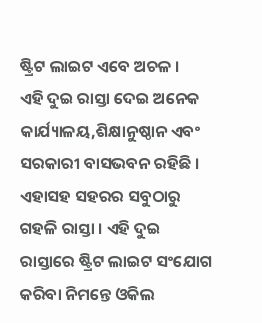ଷ୍ଟ୍ରିଟ ଲାଇଟ ଏବେ ଅଚଳ ।
ଏହି ଦୁଇ ରାସ୍ତା ଦେଇ ଅନେକ କାର୍ଯ୍ୟାଳୟ,ଶିକ୍ଷାନୁଷ୍ଠାନ ଏବଂ ସରକାରୀ ବାସଭବନ ରହିଛି । ଏହାସହ ସହରର ସବୁଠାରୁ ଗହଳି ରାସ୍ତା । ଏହି ଦୁଇ ରାସ୍ତାରେ ଷ୍ଟ୍ରିଟ ଲାଇଟ ସଂଯୋଗ କରିବା ନିମନ୍ତେ ଓକିଲ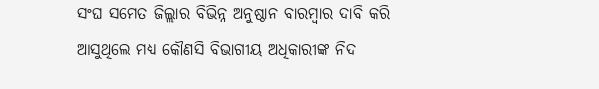ସଂଘ ସମେତ ଜିଲ୍ଲାର ବିଭିନ୍ନ ଅନୁଷ୍ଠାନ ବାରମ୍ବାର ଦାବି କରି ଆସୁଥିଲେ ମଧ୍ୟ କୌଣସି ବିଭାଗୀୟ ଅଧିକାରୀଙ୍କ ନିଦ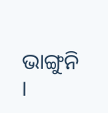ଭାଙ୍ଗୁନି ।